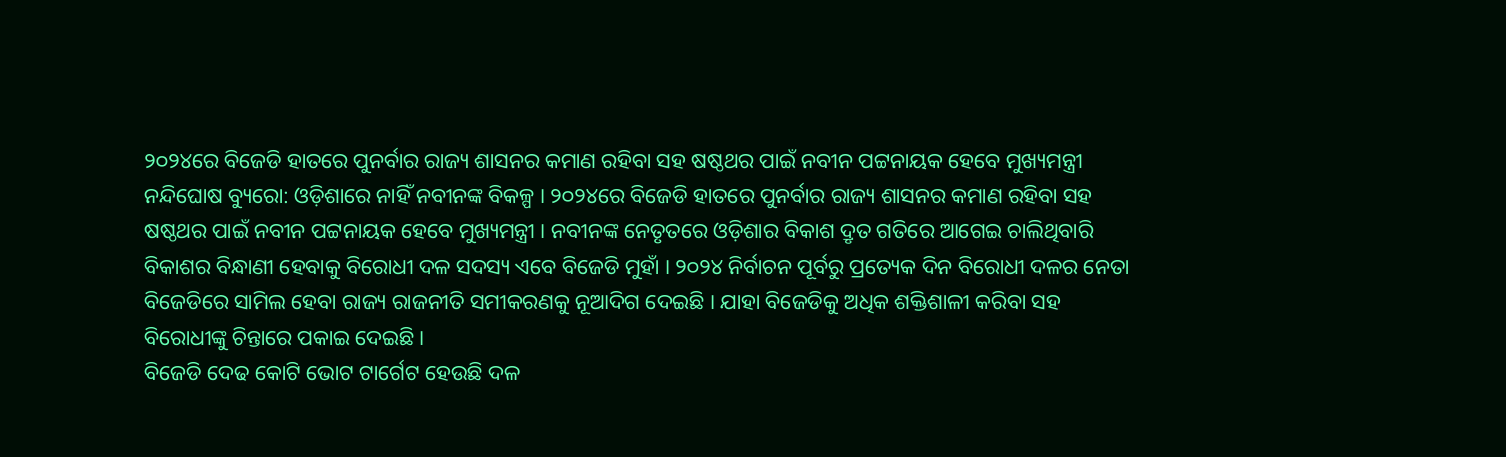୨୦୨୪ରେ ବିଜେଡି ହାତରେ ପୁନର୍ବାର ରାଜ୍ୟ ଶାସନର କମାଣ ରହିବା ସହ ଷଷ୍ଠଥର ପାଇଁ ନବୀନ ପଟ୍ଟନାୟକ ହେବେ ମୁଖ୍ୟମନ୍ତ୍ରୀ
ନନ୍ଦିଘୋଷ ବ୍ୟୁରୋ: ଓଡ଼ିଶାରେ ନାହିଁ ନବୀନଙ୍କ ବିକଳ୍ପ । ୨୦୨୪ରେ ବିଜେଡି ହାତରେ ପୁନର୍ବାର ରାଜ୍ୟ ଶାସନର କମାଣ ରହିବା ସହ ଷଷ୍ଠଥର ପାଇଁ ନବୀନ ପଟ୍ଟନାୟକ ହେବେ ମୁଖ୍ୟମନ୍ତ୍ରୀ । ନବୀନଙ୍କ ନେତୃତରେ ଓଡ଼ିଶାର ବିକାଶ ଦ୍ରୃତ ଗତିରେ ଆଗେଇ ଚାଲିଥିବାରି ବିକାଶର ବିନ୍ଧାଣୀ ହେବାକୁ ବିରୋଧୀ ଦଳ ସଦସ୍ୟ ଏବେ ବିଜେଡି ମୁହାଁ । ୨୦୨୪ ନିର୍ବାଚନ ପୂର୍ବରୁ ପ୍ରତ୍ୟେକ ଦିନ ବିରୋଧୀ ଦଳର ନେତା ବିଜେଡିରେ ସାମିଲ ହେବା ରାଜ୍ୟ ରାଜନୀତି ସମୀକରଣକୁ ନୂଆଦିଗ ଦେଇଛି । ଯାହା ବିଜେଡିକୁ ଅଧିକ ଶକ୍ତିଶାଳୀ କରିବା ସହ ବିରୋଧୀଙ୍କୁ ଚିନ୍ତାରେ ପକାଇ ଦେଇଛି ।
ବିଜେଡି ଦେଢ କୋଟି ଭୋଟ ଟାର୍ଗେଟ ହେଉଛି ଦଳ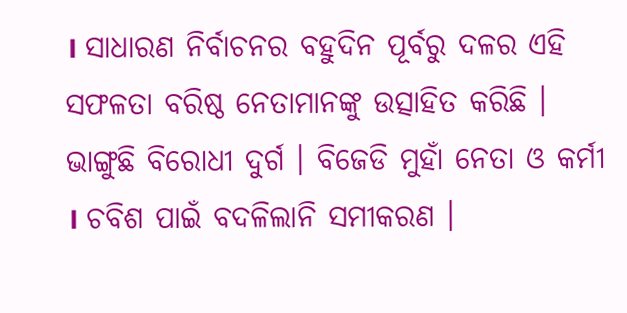। ସାଧାରଣ ନିର୍ବାଚନର ବହୁଦିନ ପୂର୍ବରୁ ଦଳର ଏହି ସଫଳତା ବରିଷ୍ଠ ନେତାମାନଙ୍କୁ ଉତ୍ସାହିତ କରିଛି । ଭାଙ୍ଗୁଛି ବିରୋଧୀ ଦୁର୍ଗ । ବିଜେଡି ମୁହାଁ ନେତା ଓ କର୍ମୀ । ଚବିଶ ପାଇଁ ବଦଳିଲାନି ସମୀକରଣ ।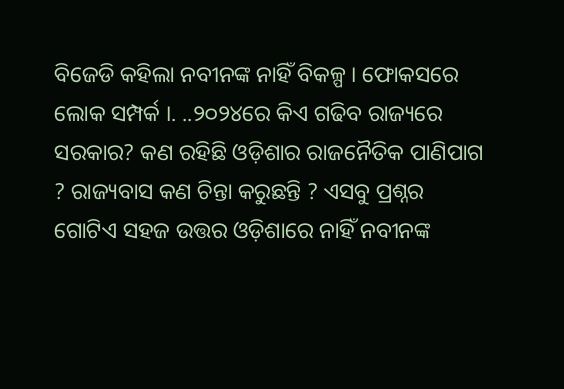ବିଜେଡି କହିଲା ନବୀନଙ୍କ ନାହିଁ ବିକଳ୍ପ । ଫୋକସରେ ଲୋକ ସମ୍ପର୍କ ।. ..୨୦୨୪ରେ କିଏ ଗଢିବ ରାଜ୍ୟରେ ସରକାର? କଣ ରହିଛି ଓଡ଼ିଶାର ରାଜନୈତିକ ପାଣିପାଗ ? ରାଜ୍ୟବାସ କଣ ଚିନ୍ତା କରୁଛନ୍ତି ? ଏସବୁ ପ୍ରଶ୍ନର ଗୋଟିଏ ସହଜ ଉତ୍ତର ଓଡ଼ିଶାରେ ନାହିଁ ନବୀନଙ୍କ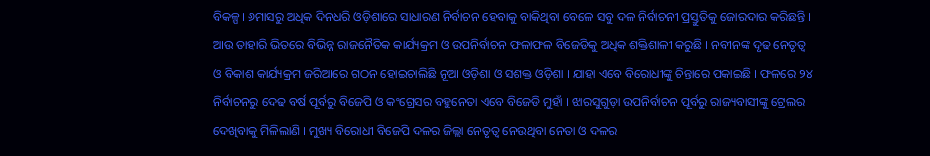ବିକଳ୍ପ । ୬ମାସରୁ ଅଧିକ ଦିନଧରି ଓଡ଼ିଶାରେ ସାଧାରଣ ନିର୍ବାଚନ ହେବାକୁ ବାକିଥିବା ବେଳେ ସବୁ ଦଳ ନିର୍ବାଚନୀ ପ୍ରସ୍ତୁତିକୁ ଜୋରଦାର କରିଛନ୍ତି ।
ଆଉ ତାହାରି ଭିତରେ ବିଭିନ୍ନ ରାଜନୈତିକ କାର୍ଯ୍ୟକ୍ରମ ଓ ଉପନିର୍ବାଚନ ଫଳାଫଳ ବିଜେଡିକୁ ଅଧିକ ଶକ୍ତିଶାଳୀ କରୁଛି । ନବୀନଙ୍କ ଦୃଢ ନେତୃତ୍ବ ଓ ବିକାଶ କାର୍ଯ୍ୟକ୍ରମ ଜରିଆରେ ଗଠନ ହୋଇଚାଲିଛି ନୂଆ ଓଡ଼ିଶା ଓ ସଶକ୍ତ ଓଡ଼ିଶା । ଯାହା ଏବେ ବିରୋଧୀଙ୍କୁ ଚିନ୍ତାରେ ପକାଇଛି । ଫଳରେ ୨୪ ନିର୍ବାଚନରୁ ଦେଢ ବର୍ଷ ପୂର୍ବରୁ ବିଜେପି ଓ କଂଗ୍ରେସର ବହୁନେତା ଏବେ ବିଜେଡି ମୁହାଁ । ଝାରସୁଗୁଡ଼ା ଉପନିର୍ବାଚନ ପୂର୍ବରୁ ରାଜ୍ୟବାସୀଙ୍କୁ ଟ୍ରେଲର ଦେଖିବାକୁ ମିଳିଲାଣି । ମୁଖ୍ୟ ବିରୋଧୀ ବିଜେପି ଦଳର ଜିଲ୍ଲା ନେତୃତ୍ବ ନେଉଥିବା ନେତା ଓ ଦଳର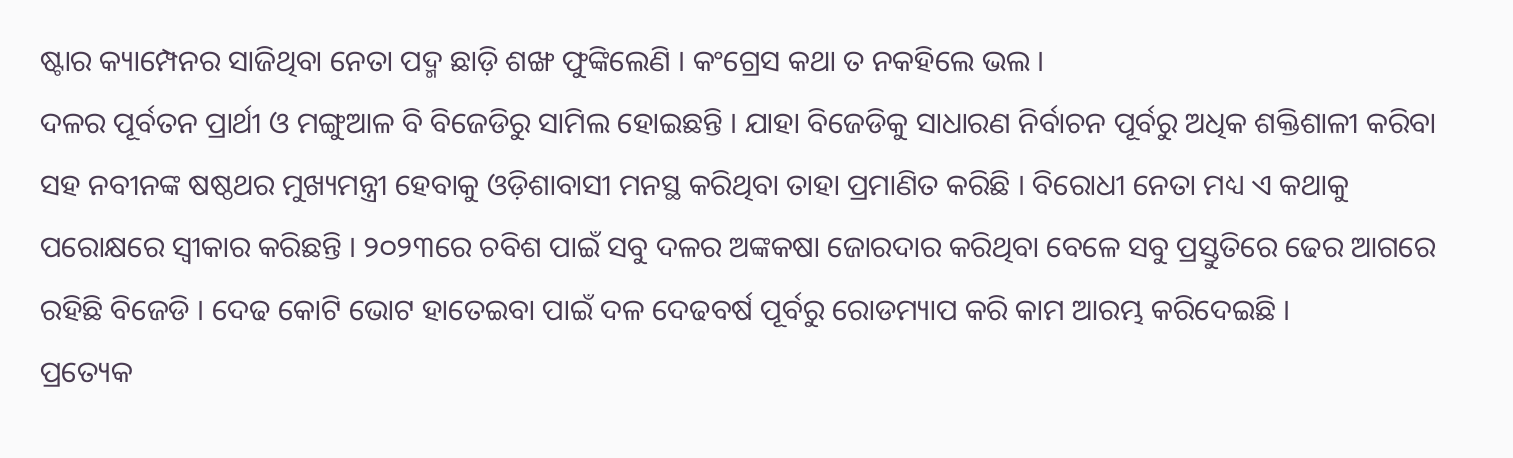ଷ୍ଟାର କ୍ୟାମ୍ପେନର ସାଜିଥିବା ନେତା ପଦ୍ମ ଛାଡ଼ି ଶଙ୍ଖ ଫୁଙ୍କିଲେଣି । କଂଗ୍ରେସ କଥା ତ ନକହିଲେ ଭଲ ।
ଦଳର ପୂର୍ବତନ ପ୍ରାର୍ଥୀ ଓ ମଙ୍ଗୁଆଳ ବି ବିଜେଡିରୁ ସାମିଲ ହୋଇଛନ୍ତି । ଯାହା ବିଜେଡିକୁ ସାଧାରଣ ନିର୍ବାଚନ ପୂର୍ବରୁ ଅଧିକ ଶକ୍ତିଶାଳୀ କରିବା ସହ ନବୀନଙ୍କ ଷଷ୍ଠଥର ମୁଖ୍ୟମନ୍ତ୍ରୀ ହେବାକୁ ଓଡ଼ିଶାବାସୀ ମନସ୍ଥ କରିଥିବା ତାହା ପ୍ରମାଣିତ କରିଛି । ବିରୋଧୀ ନେତା ମଧ୍ୟ ଏ କଥାକୁ ପରୋକ୍ଷରେ ସ୍ବୀକାର କରିଛନ୍ତି । ୨୦୨୩ରେ ଚବିଶ ପାଇଁ ସବୁ ଦଳର ଅଙ୍କକଷା ଜୋରଦାର କରିଥିବା ବେଳେ ସବୁ ପ୍ରସ୍ତୁତିରେ ଢେର ଆଗରେ ରହିଛି ବିଜେଡି । ଦେଢ କୋଟି ଭୋଟ ହାତେଇବା ପାଇଁ ଦଳ ଦେଢବର୍ଷ ପୂର୍ବରୁ ରୋଡମ୍ୟାପ କରି କାମ ଆରମ୍ଭ କରିଦେଇଛି ।
ପ୍ରତ୍ୟେକ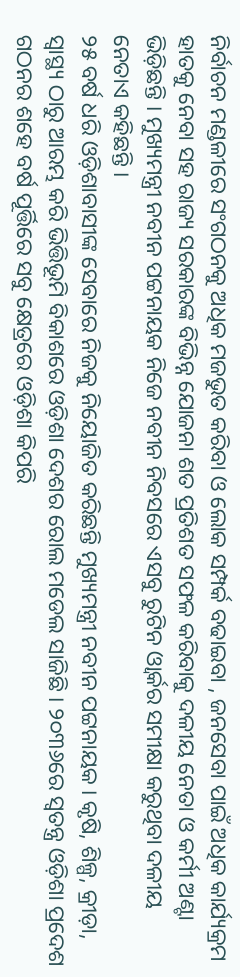ନିର୍ବାଚନ ମଣ୍ଡଳୀରେ ସଂଗଠନକୁ ଅଧିକ ମଜଭୁତ କରିବା ଓ ଲୋକ ସମ୍ପର୍କ ବଢାଇବା , ଜନସେବା ପାଇଁ ଅଧିକ କାର୍ଯ୍ୟକ୍ରମ ହାତକୁ ନେବା ସହ ରାଜ୍ୟ ସରକାରଙ୍କ ବିଭିନ୍ନ ଯୋଜନା ଶତ ପ୍ରତିଶତ ସଫଳ କରିବାକୁ ଦଳୀୟ ନେତା ଓ କର୍ମୀ ଅଣ୍ଟା ଭିଡ଼ିଛନ୍ତି । ମୁଖ୍ୟମନ୍ତ୍ରୀ ନବୀନ ପଟ୍ଟନାୟକ ନିଜେ ନବୀନ ନିବସରେ ଏସବୁ ରୁଟିନ ଓ୍ବାର୍କର ସମୀକ୍ଷା କରୁଥିବା ଦଳୀୟ ନେତାଏ କହିଛନ୍ତି ।
୨୫ ବର୍ଷ ଧରି ଓଡ଼ିଶାବାସୀଙ୍କ ସେବାରେ ନିଜକୁ ନିୟୋଜିତ କରିଛନ୍ତି ମୁଖ୍ୟମନ୍ତ୍ରୀ ନବୀନ ପଟ୍ଟନାୟକ । କୃଷି, ଶିଳ୍ପ, କ୍ରୀଡ଼ା, ସ୍ବାସ୍ଥ୍ୟ ଠାରୁ ଆରମ୍ଭ କରି ଭିତ୍ତିଭୂମି ବିକାଶରେ ଓଡ଼ିଶା ଦେଶର ରୋଲ ମଡେଲ ସାଜିଛି । ୨୦୩୬ରେ ସ୍ବତନ୍ତ୍ର ଓଡ଼ିଶା ପ୍ରଦେଶ ଗଠନର ଶହେ ବର୍ଷ ପୂର୍ତ୍ତିରେ ସବୁ କ୍ଷେତ୍ରରେ ଓଡ଼ିଶା କିପରି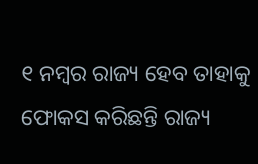୧ ନମ୍ବର ରାଜ୍ୟ ହେବ ତାହାକୁ ଫୋକସ କରିଛନ୍ତି ରାଜ୍ୟ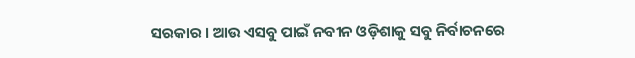ସରକାର । ଆଉ ଏସବୁ ପାଇଁ ନବୀନ ଓଡ଼ିଶାକୁ ସବୁ ନିର୍ବାଚନରେ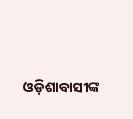ଓଡ଼ିଶାବାସୀଙ୍କ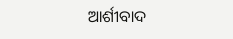ଆର୍ଶୀବାଦ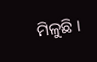ମିଳୁଛି ।